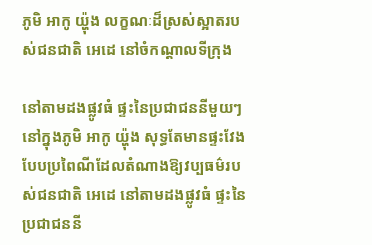ភូមិ អាកូ យ៉្ហុង លក្ខណៈដ៏ស្រស់ស្អាតរបស់ជនជាតិ អេដេ នៅចំកណ្តាលទីក្រុង

នៅតាមដងផ្លូវធំ ផ្ទះនៃប្រជាជននីមួយៗ នៅក្នុងភូមិ អាកូ យ៉្ហុង សុទ្ធតែមានផ្ទះវែងបែបប្រពៃណីដែលតំណាងឱ្យវប្បធម៌របស់ជនជាតិ អេដេ នៅតាមដងផ្លូវធំ ផ្ទះនៃប្រជាជននី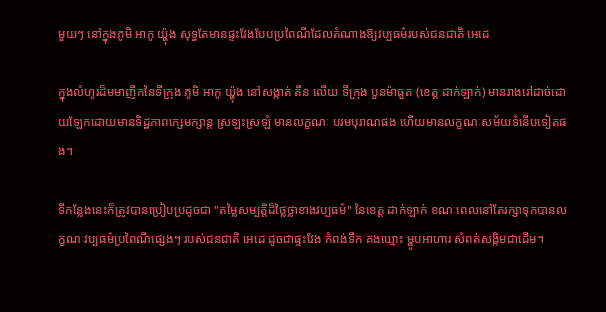មួយៗ នៅក្នុងភូមិ អាកូ យ៉្ហុង សុទ្ធតែមានផ្ទះវែងបែបប្រពៃណីដែលតំណាងឱ្យវប្បធម៌របស់ជនជាតិ អេដេ

ក្នុងលំហូរដ៏មមាញឹកនៃទីក្រុង ភូមិ អាកូ យ៉្ហុង នៅសង្កាត់ តឹន លើយ ទីក្រុង បួនម៉ាធួត (ខេត្ត ដាក់ឡាក់) មានរាងរៅដាច់ដោយឡែកដោយមានទិដ្ឋភាពក្សេមក្សាន្ត ស្រឡះស្រឡំ មានលក្ខណៈ បរមបុរាណផង ហើយមានលក្ខណៈសម័យទំនើបទៀតផង។

ទីកន្លែងនេះក៏ត្រូវបានប្រៀបប្រដូចជា "តម្លៃសម្បត្តិដ៏ថ្លៃថ្លាខាងវប្បធម៌" នៃខេត្ត ដាក់ឡាក់ ខណៈពេលនៅតែរក្សាទុកបានលក្ខណៈវប្បធម៌ប្រពៃណីផ្សេងៗ របស់ជនជាតិ អេដេ ដូចជាផ្ទះវែង កំពង់ទឹក គងឃ្មោះ ម្ហូបអាហារ សំពត់សង្កិមជាដើម។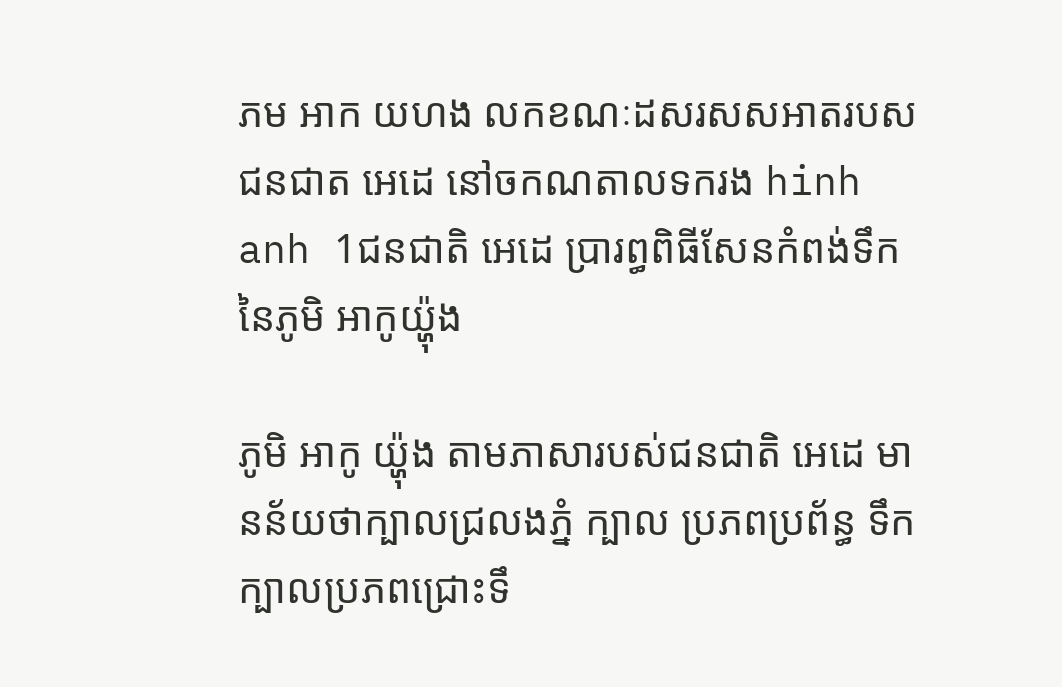ភម អាក យហង លកខណៈដសរសសអាតរបសជនជាត អេដេ នៅចកណតាលទករង hinh anh 1ជនជាតិ អេដេ ប្រារព្ធពិធីសែនកំពង់ទឹកនៃភូមិ អាកូយ៉្ហុង

ភូមិ អាកូ យ៉្ហុង តាមភាសារបស់ជនជាតិ អេដេ មានន័យថាក្បាលជ្រលងភ្នំ ក្បាល ប្រភពប្រព័ន្ធ ទឹក ក្បាលប្រភពជ្រោះទឹ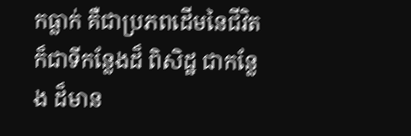កធ្លាក់ គឺជាប្រភពដើមនៃជីវិត ក៏ជាទីកន្លែងដ៏ ពិសិដ្ឋ ជាកន្លែង ដ៏មាន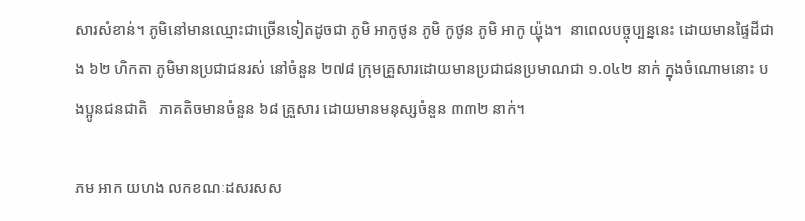សារសំខាន់។ ភូមិនៅមានឈ្មោះជាច្រើនទៀតដូចជា ភូមិ អាកូថូន ភូមិ កូថូន ភូមិ អាកូ យ៉្ហុង។  នាពេលបច្ចុប្បន្ននេះ ដោយមានផ្ទៃដីជាង ៦២ ហិកតា ភូមិមានប្រជាជនរស់ នៅចំនួន ២៧៨ ក្រុមគ្រួសារដោយមានប្រជាជនប្រមាណជា ១.០៤២ នាក់ ក្នុងចំណោមនោះ បងប្អូនជនជាតិ   ភាគតិចមានចំនួន ៦៨ គ្រួសារ ដោយមានមនុស្សចំនួន ៣៣២ នាក់។

ភម អាក យហង លកខណៈដសរសស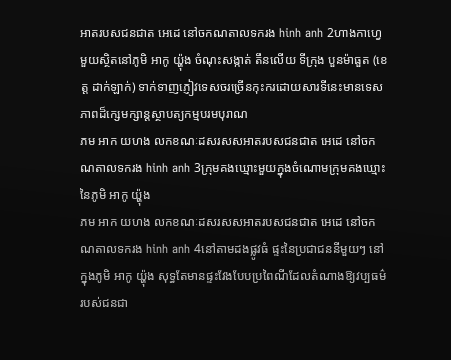អាតរបសជនជាត អេដេ នៅចកណតាលទករង hinh anh 2ហាងកាហ្វេមួយស្ថិតនៅភូមិ អាកូ យ៉្ហុង ចំណុះសង្កាត់ តឹនលើយ ទីក្រុង បួនម៉ាធួត (ខេត្ត ដាក់ឡាក់) ទាក់ទាញភ្ញៀវទេសចរច្រើនកុះករដោយសារទីនេះមានទេសភាពដ៏ក្សេមក្សាន្តស្ថាបត្យកម្មបរមបុរាណ
ភម អាក យហង លកខណៈដសរសសអាតរបសជនជាត អេដេ នៅចកណតាលទករង hinh anh 3ក្រុមគងឃ្មោះមួយក្នុងចំណោមក្រុមគងឃ្មោះនៃភូមិ អាកូ យ៉្ហុង
ភម អាក យហង លកខណៈដសរសសអាតរបសជនជាត អេដេ នៅចកណតាលទករង hinh anh 4នៅតាមដងផ្លូវធំ ផ្ទះនៃប្រជាជននីមួយៗ នៅក្នុងភូមិ អាកូ យ៉្ហុង សុទ្ធតែមានផ្ទះវែងបែបប្រពៃណីដែលតំណាងឱ្យវប្បធម៌របស់ជនជា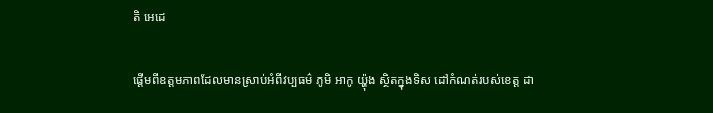តិ អេដេ

ផ្តើមពីឧត្តមភាពដែលមានស្រាប់អំពីវប្បធម៌ ភូមិ អាកូ យ៉្ហុង ស្ថិតក្នុងទិស ដៅកំណត់របស់ខេត្ត ដា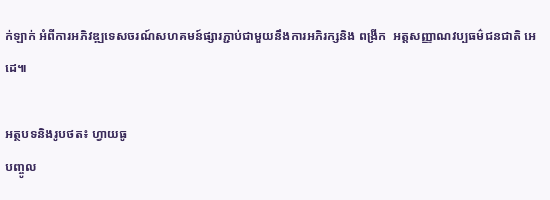ក់ឡាក់ អំពីការអភិវឌ្ឍទេសចរណ៍សហគមន៍ផ្សារភ្ជាប់ជាមួយនឹងការអភិរក្សនិង ពង្រីក  អត្តសញ្ញាណវប្បធម៌ជនជាតិ អេដេ៕

អត្ថបទនិងរូបថត៖ ហ្វាយធូ
បញ្ចូល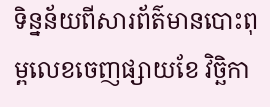ទិន្នន័យពីសារព័ត៌មានបោះពុម្ពលេខចេញផ្សាយខែ វិច្ឆិកា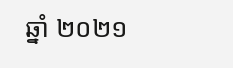ឆ្នាំ ២០២១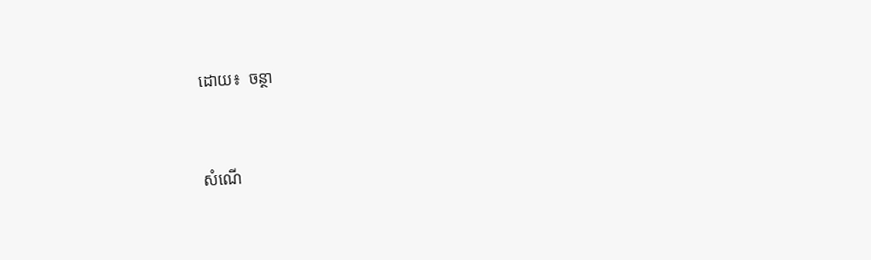ដោយ៖  ចន្ថា


សំណើ